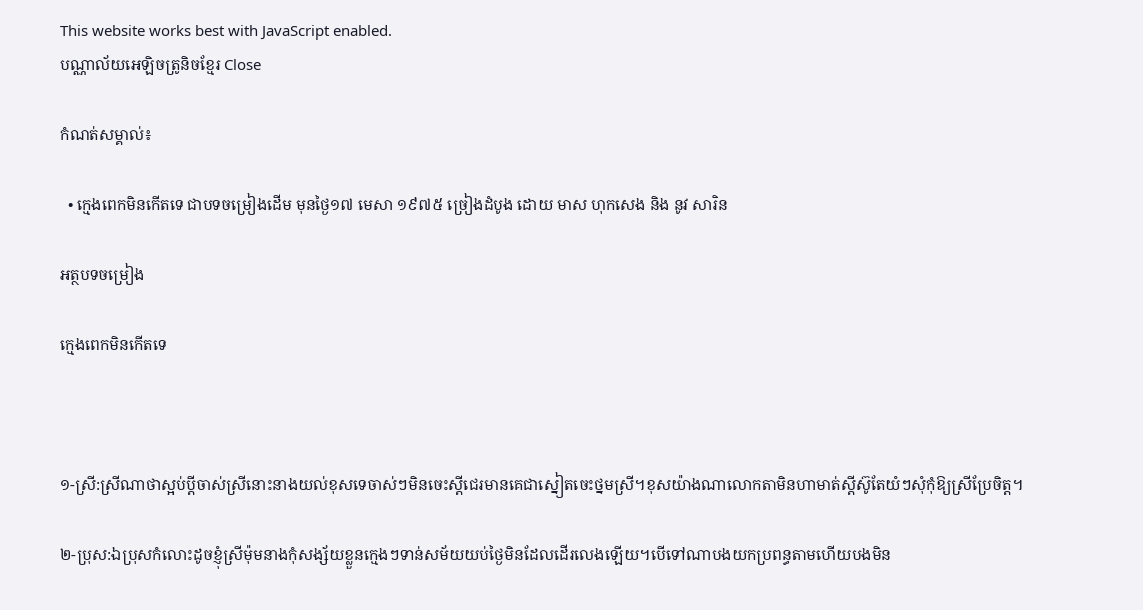This website works best with JavaScript enabled.
បណ្ណាល័យអេឡិចត្រូនិចខ្មែរ Close

កំណត់សម្គាល់៖

  • ក្មេងពេកមិនកើតទេ ជាបទចម្រៀងដើម មុនថ្ងៃ១៧ មេសា ១៩៧៥ ច្រៀងដំបូង ដោយ មាស ហុកសេង និង នូវ សារិន

អត្ថបទចម្រៀង

ក្មេងពេកមិនកើតទេ



១-ស្រី:ស្រីណាថាស្អប់ប្តីចាស់ស្រីនោះនាងយល់ខុសទេចាស់ៗមិនចេះស្តីជេរមានគេជាស្នៀតចេះថ្នមស្រី។ខុសយ៉ាងណាលោកតាមិនហាមាត់ស្តីស៊ូតែយំៗសុំកុំឱ្យស្រីប្រែចិត្ត។

២-ប្រុស:ឯប្រុសកំលោះដូចខ្ញុំស្រីម៉ុមនាងកុំសង្ស័យខ្លួនក្មេងៗទាន់សម័យយប់ថ្ងៃមិនដែលដើរលេងឡើយ។បើទៅណាបងយកប្រពន្ធតាមហើយបងមិន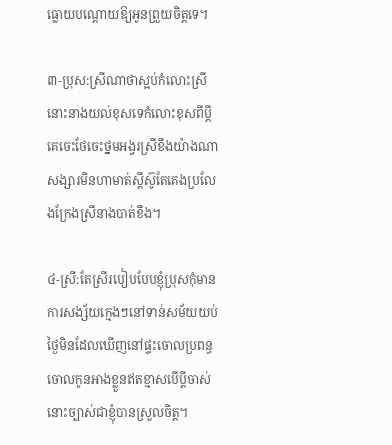ធ្លោយបណ្តោយឱ្យអូនព្រួយចិត្តទេ។

៣-ប្រុស:ស្រីណាថាស្អប់កំលោះស្រីនោះនាងយល់ខុសទេកំលោះខុសពីប្តីគេចេះថែចេះថ្នមអង្វរស្រីខឹងយ៉ាងណាសង្សារមិនហាមាត់ស្តីស៊ូតែគេងប្រលែងក្រែងស្រីនាងបាត់ខឹង។

៤-ស្រី:តែស្រីរបៀបបែបខ្ញុំប្រុសកុំមានការសង្ស័យក្មេងៗនៅទាន់សម័យយប់ថ្ងៃមិនដែលឃើញនៅផ្ទះចោលប្រពន្ធចោលកូនអាងខ្លួនឥតខ្មាសបើប្តីចាស់នោះច្បាស់ជាខ្ញុំបានស្រួលចិត្ត។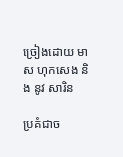ច្រៀងដោយ មាស ហុកសេង និង នូវ សារិន

ប្រគំជាច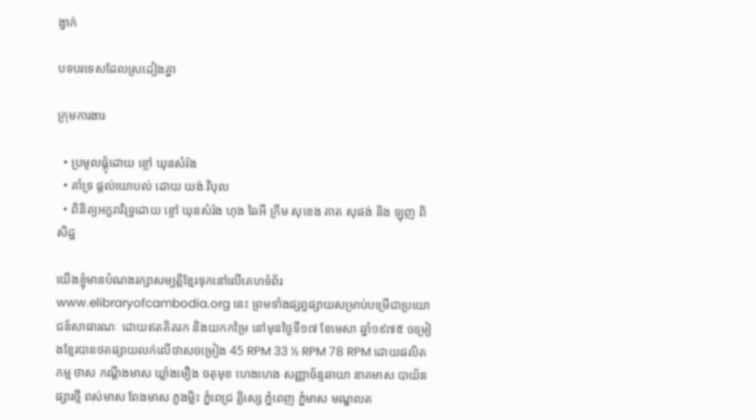ង្វាក់

បទបរទេសដែលស្រដៀងគ្នា

ក្រុមការងារ

  • ប្រមូលផ្ដុំដោយ ខ្ចៅ ឃុនសំរ៉ង
  • គាំទ្រ ផ្ដល់យោបល់ ដោយ យង់ វិបុល
  • ពិនិត្យអក្ខរាវិរុទ្ធដោយ ខ្ចៅ ឃុនសំរ៉ង ហុង ឆៃអី ក្រឹម សុខេង គាត សុផង់ និង ឡុញ ពិសិដ្ឋ

យើងខ្ញុំមានបំណងរក្សាសម្បត្តិខ្មែរទុកនៅលើគេហទំព័រ www.elibraryofcambodia.org នេះ ព្រមទាំងផ្សព្វផ្សាយសម្រាប់បម្រើជាប្រយោជន៍សាធារណៈ ដោយឥតគិតរក និងយកកម្រៃ នៅមុនថ្ងៃទី១៧ ខែមេសា ឆ្នាំ១៩៧៥ ចម្រៀងខ្មែរបានថតផ្សាយលក់លើថាសចម្រៀង 45 RPM 33 ½ RPM 78 RPM ដោយផលិតកម្ម ថាស កណ្ដឹងមាស ឃ្លាំងមឿង ចតុមុខ ហេងហេង សញ្ញាច័ន្ទឆាយា នាគមាស បាយ័ន ផ្សារថ្មី ពស់មាស ពែងមាស ភួងម្លិះ ភ្នំពេជ្រ គ្លិស្សេ ភ្នំពេញ ភ្នំមាស មណ្ឌលត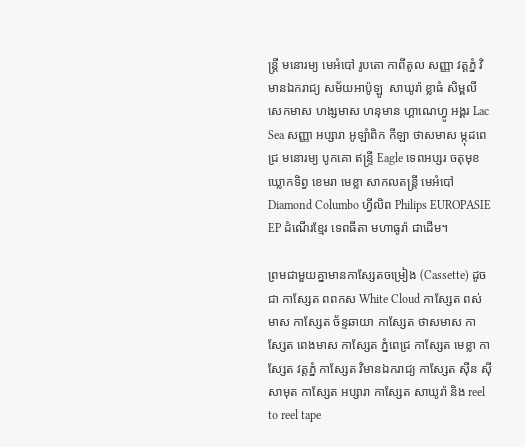ន្រ្តី មនោរម្យ មេអំបៅ រូបតោ កាពីតូល សញ្ញា វត្តភ្នំ វិមានឯករាជ្យ សម័យអាប៉ូឡូ  សាឃូរ៉ា ខ្លាធំ សិម្ពលី សេកមាស ហង្សមាស ហនុមាន ហ្គាណេហ្វូ អង្គរ Lac Sea សញ្ញា អប្សារា អូឡាំពិក កីឡា ថាសមាស ម្កុដពេជ្រ មនោរម្យ បូកគោ ឥន្ទ្រី Eagle ទេពអប្សរ ចតុមុខ ឃ្លោកទិព្វ ខេមរា មេខ្លា សាកលតន្ត្រី មេអំបៅ Diamond Columbo ហ្វីលិព Philips EUROPASIE EP ដំណើរខ្មែរ ទេពធីតា មហាធូរ៉ា ជាដើម។

ព្រមជាមួយគ្នាមានកាសែ្សតចម្រៀង (Cassette) ដូចជា កាស្សែត ពពកស White Cloud កាស្សែត ពស់មាស កាស្សែត ច័ន្ទឆាយា កាស្សែត ថាសមាស កាស្សែត ពេងមាស កាស្សែត ភ្នំពេជ្រ កាស្សែត មេខ្លា កាស្សែត វត្តភ្នំ កាស្សែត វិមានឯករាជ្យ កាស្សែត ស៊ីន ស៊ីសាមុត កាស្សែត អប្សារា កាស្សែត សាឃូរ៉ា និង reel to reel tape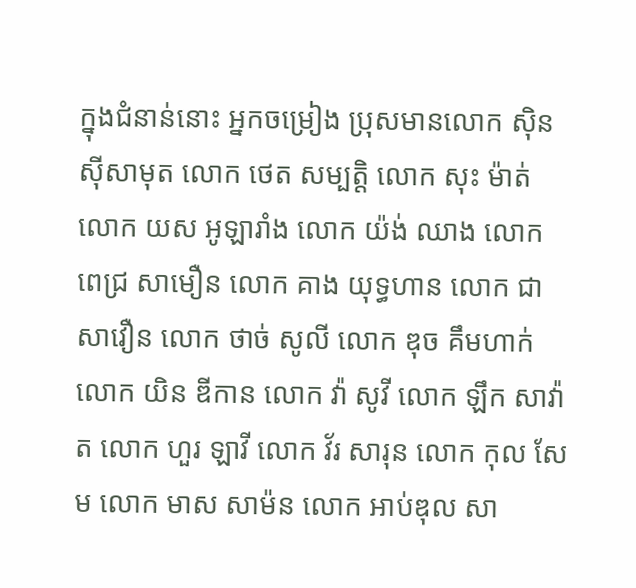ក្នុងជំនាន់នោះ អ្នកចម្រៀង ប្រុសមានលោក ស៊ិន ស៊ីសាមុត លោក ថេត សម្បត្តិ លោក សុះ ម៉ាត់ លោក យស អូឡារាំង លោក យ៉ង់ ឈាង លោក ពេជ្រ សាមឿន លោក គាង យុទ្ធហាន លោក ជា សាវឿន លោក ថាច់ សូលី លោក ឌុច គឹមហាក់ លោក យិន ឌីកាន លោក វ៉ា សូវី លោក ឡឹក សាវ៉ាត លោក ហួរ ឡាវី លោក វ័រ សារុន លោក កុល សែម លោក មាស សាម៉ន លោក អាប់ឌុល សា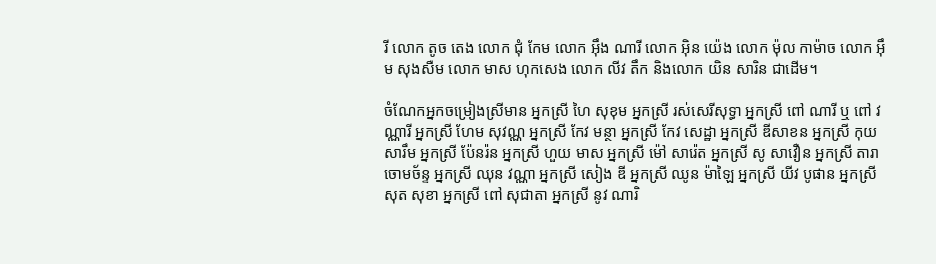រី លោក តូច តេង លោក ជុំ កែម លោក អ៊ឹង ណារី លោក អ៊ិន យ៉េង លោក ម៉ុល កាម៉ាច លោក អ៊ឹម សុងសឺម លោក មាស ហុកសេង លោក លីវ តឹក និងលោក យិន សារិន ជាដើម។

ចំណែកអ្នកចម្រៀងស្រីមាន អ្នកស្រី ហៃ សុខុម អ្នកស្រី រស់សេរីសុទ្ធា អ្នកស្រី ពៅ ណារី ឬ ពៅ វណ្ណារី អ្នកស្រី ហែម សុវណ្ណ អ្នកស្រី កែវ មន្ថា អ្នកស្រី កែវ សេដ្ឋា អ្នកស្រី ឌីសាខន អ្នកស្រី កុយ សារឹម អ្នកស្រី ប៉ែនរ៉ន អ្នកស្រី ហួយ មាស អ្នកស្រី ម៉ៅ សារ៉េត អ្នកស្រី សូ សាវឿន អ្នកស្រី តារា ចោមច័ន្ទ អ្នកស្រី ឈុន វណ្ណា អ្នកស្រី សៀង ឌី អ្នកស្រី ឈូន ម៉ាឡៃ អ្នកស្រី យីវ បូផាន អ្នកស្រី សុត សុខា អ្នកស្រី ពៅ សុជាតា អ្នកស្រី នូវ ណារិ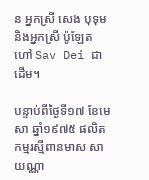ន អ្នកស្រី សេង បុទុម និងអ្នកស្រី ប៉ូឡែត ហៅ Sav Dei ជាដើម។

បន្ទាប់ពីថ្ងៃទី១៧ ខែមេសា ឆ្នាំ១៩៧៥ ផលិតកម្មរស្មីពានមាស សាយណ្ណា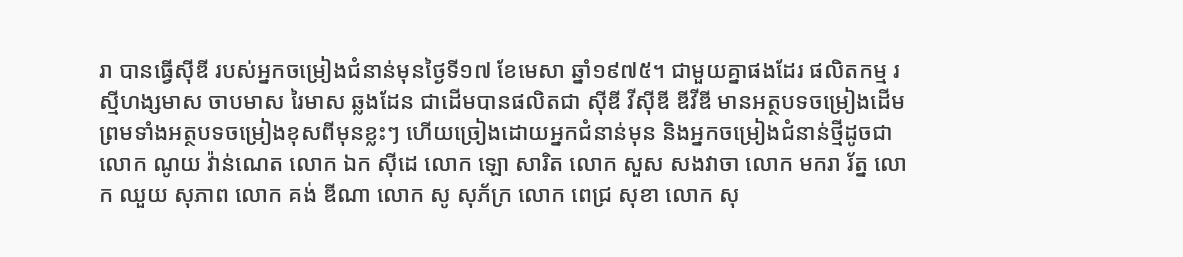រា បានធ្វើស៊ីឌី របស់អ្នកចម្រៀងជំនាន់មុនថ្ងៃទី១៧ ខែមេសា ឆ្នាំ១៩៧៥។ ជាមួយគ្នាផងដែរ ផលិតកម្ម រស្មីហង្សមាស ចាបមាស រៃមាស ឆ្លងដែន ជាដើមបានផលិតជា ស៊ីឌី វីស៊ីឌី ឌីវីឌី មានអត្ថបទចម្រៀងដើម ព្រមទាំងអត្ថបទចម្រៀងខុសពីមុនខ្លះៗ ហើយច្រៀងដោយអ្នកជំនាន់មុន និងអ្នកចម្រៀងជំនាន់ថ្មីដូចជា លោក ណូយ វ៉ាន់ណេត លោក ឯក ស៊ីដេ លោក ឡោ សារិត លោក សួស សងវាចា លោក មករា រ័ត្ន លោក ឈួយ សុភាព លោក គង់ ឌីណា លោក សូ សុភ័ក្រ លោក ពេជ្រ សុខា លោក សុ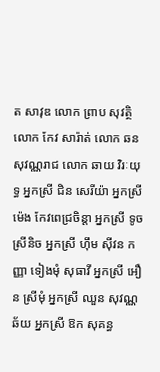ត សាវុឌ លោក ព្រាប សុវត្ថិ លោក កែវ សារ៉ាត់ លោក ឆន សុវណ្ណរាជ លោក ឆាយ វិរៈយុទ្ធ អ្នកស្រី ជិន សេរីយ៉ា អ្នកស្រី ម៉េង កែវពេជ្រចិន្តា អ្នកស្រី ទូច ស្រីនិច អ្នកស្រី ហ៊ឹម ស៊ីវន កញ្ញា ទៀងមុំ សុធាវី អ្នកស្រី អឿន ស្រីមុំ អ្នកស្រី ឈួន សុវណ្ណឆ័យ អ្នកស្រី ឱក សុគន្ធ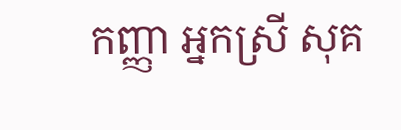កញ្ញា អ្នកស្រី សុគ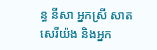ន្ធ នីសា អ្នកស្រី សាត សេរីយ៉ង និងអ្នក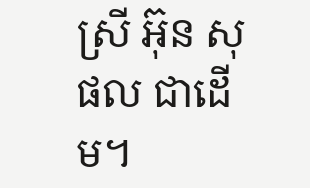ស្រី អ៊ុន សុផល ជាដើម។